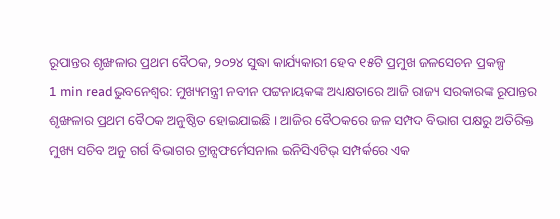ରୂପାନ୍ତର ଶୃଙ୍ଖଳାର ପ୍ରଥମ ବୈଠକ, ୨୦୨୪ ସୁଦ୍ଧା କାର୍ଯ୍ୟକାରୀ ହେବ ୧୫ଟି ପ୍ରମୁଖ ଜଳସେଚନ ପ୍ରକଳ୍ପ
1 min readଭୁବନେଶ୍ୱର: ମୁଖ୍ୟମନ୍ତ୍ରୀ ନବୀନ ପଟ୍ଟନାୟକଙ୍କ ଅଧ୍ୟକ୍ଷତାରେ ଆଜି ରାଜ୍ୟ ସରକାରଙ୍କ ରୂପାନ୍ତର ଶୃଙ୍ଖଳାର ପ୍ରଥମ ବୈଠକ ଅନୁଷ୍ଠିତ ହୋଇଯାଇଛି । ଆଜିର ବୈଠକରେ ଜଳ ସମ୍ପଦ ବିଭାଗ ପକ୍ଷରୁ ଅତିରିକ୍ତ ମୁଖ୍ୟ ସଚିବ ଅନୁ ଗର୍ଗ ବିଭାଗର ଟ୍ରାନ୍ସଫର୍ମେସନାଲ ଇନିସିଏଟିଭ୍ ସମ୍ପର୍କରେ ଏକ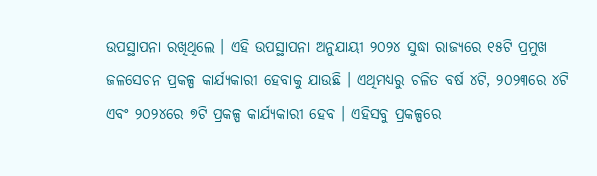ଉପସ୍ଥାପନା ରଖିଥିଲେ । ଏହି ଉପସ୍ଥାପନା ଅନୁଯାୟୀ ୨୦୨୪ ସୁଦ୍ଧା ରାଜ୍ୟରେ ୧୫ଟି ପ୍ରମୁଖ ଜଳସେଚନ ପ୍ରକଳ୍ପ କାର୍ଯ୍ୟକାରୀ ହେବାକୁ ଯାଉଛି । ଏଥିମଧ୍ୟରୁ ଚଳିତ ବର୍ଷ ୪ଟି, ୨୦୨୩ରେ ୪ଟି ଏବଂ ୨୦୨୪ରେ ୭ଟି ପ୍ରକଳ୍ପ କାର୍ଯ୍ୟକାରୀ ହେବ । ଏହିସବୁ ପ୍ରକଳ୍ପରେ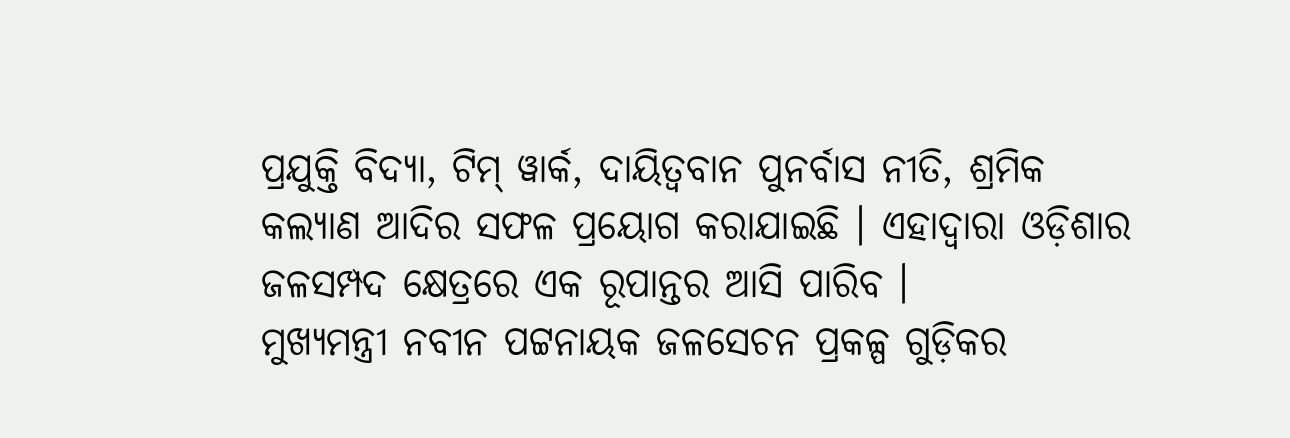ପ୍ରଯୁକ୍ତି ବିଦ୍ୟା, ଟିମ୍ ୱାର୍କ, ଦାୟିତ୍ୱବାନ ପୁନର୍ବାସ ନୀତି, ଶ୍ରମିକ କଲ୍ୟାଣ ଆଦିର ସଫଳ ପ୍ରୟୋଗ କରାଯାଇଛି । ଏହାଦ୍ୱାରା ଓଡ଼ିଶାର ଜଳସମ୍ପଦ କ୍ଷେତ୍ରରେ ଏକ ରୂପାନ୍ତର ଆସି ପାରିବ ।
ମୁଖ୍ୟମନ୍ତ୍ରୀ ନବୀନ ପଟ୍ଟନାୟକ ଜଳସେଚନ ପ୍ରକଳ୍ପ ଗୁଡ଼ିକର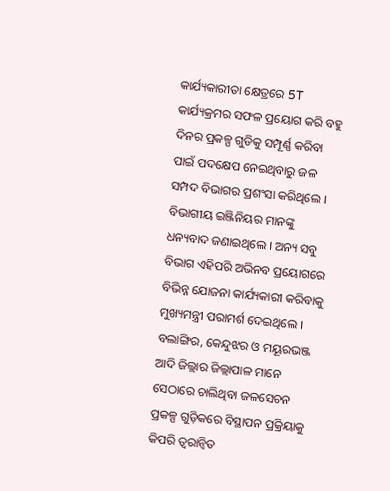କାର୍ଯ୍ୟକାରୀତା କ୍ଷେତ୍ରରେ 5T କାର୍ଯ୍ୟକ୍ରମର ସଫଳ ପ୍ରୟୋଗ କରି ବହୁ ଦିନର ପ୍ରକଳ୍ପ ଗୁଡିକୁ ସମ୍ପୂର୍ଣ୍ଣ କରିବା ପାଇଁ ପଦକ୍ଷେପ ନେଇଥିବାରୁ ଜଳ ସମ୍ପଦ ବିଭାଗର ପ୍ରଶଂସା କରିଥିଲେ । ବିଭାଗୀୟ ଇଞ୍ଜିନିୟର ମାନଙ୍କୁ ଧନ୍ୟବାଦ ଜଣାଇଥିଲେ । ଅନ୍ୟ ସବୁ ବିଭାଗ ଏହିପରି ଅଭିନବ ପ୍ରୟୋଗରେ ବିଭିନ୍ନ ଯୋଜନା କାର୍ଯ୍ୟକାରୀ କରିବାକୁ ମୁଖ୍ୟମନ୍ତ୍ରୀ ପରାମର୍ଶ ଦେଇଥିଲେ ।
ବଲାଙ୍ଗିର, କେନ୍ଦୁଝର ଓ ମୟୂରଭଞ୍ଜ ଆଦି ଜିଲ୍ଲାର ଜିଲ୍ଲାପାଳ ମାନେ ସେଠାରେ ଚାଲିଥିବା ଜଳସେଚନ ପ୍ରକଳ୍ପ ଗୁଡ଼ିକରେ ବିସ୍ଥାପନ ପ୍ରକ୍ରିୟାକୁ କିପରି ତ୍ୱରାନ୍ୱିତ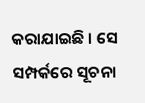କରାଯାଇଛି । ସେ ସମ୍ପର୍କରେ ସୂଚନା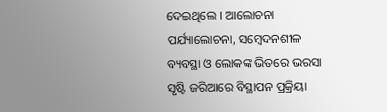ଦେଇଥିଲେ । ଆଲୋଚନା ପର୍ଯ୍ୟାଲୋଚନା, ସମ୍ବେଦନଶୀଳ ବ୍ୟବସ୍ଥା ଓ ଲୋକଙ୍କ ଭିତରେ ଭରସା ସୃଷ୍ଟି ଜରିଆରେ ବିସ୍ଥାପନ ପ୍ରକ୍ରିୟା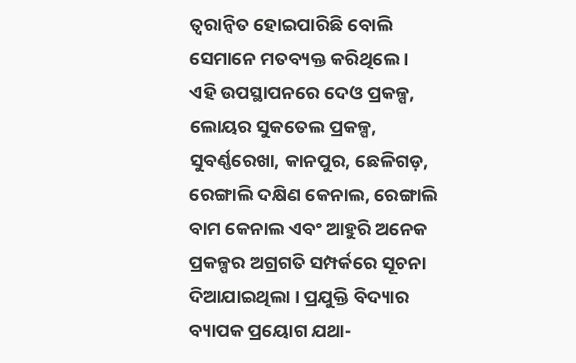ତ୍ୱରାନ୍ୱିତ ହୋଇପାରିଛି ବୋଲି ସେମାନେ ମତବ୍ୟକ୍ତ କରିଥିଲେ ।
ଏହି ଉପସ୍ଥାପନରେ ଦେଓ ପ୍ରକଳ୍ପ, ଲୋୟର ସୁକତେଲ ପ୍ରକଳ୍ପ, ସୁବର୍ଣ୍ଣରେଖା, କାନପୁର, ଛେଳିଗଡ଼, ରେଙ୍ଗାଲି ଦକ୍ଷିଣ କେନାଲ, ରେଙ୍ଗାଲି ବାମ କେନାଲ ଏବଂ ଆହୁରି ଅନେକ ପ୍ରକଳ୍ପର ଅଗ୍ରଗତି ସମ୍ପର୍କରେ ସୂଚନା ଦିଆଯାଇଥିଲା । ପ୍ରଯୁକ୍ତି ବିଦ୍ୟାର ବ୍ୟାପକ ପ୍ରୟୋଗ ଯଥା-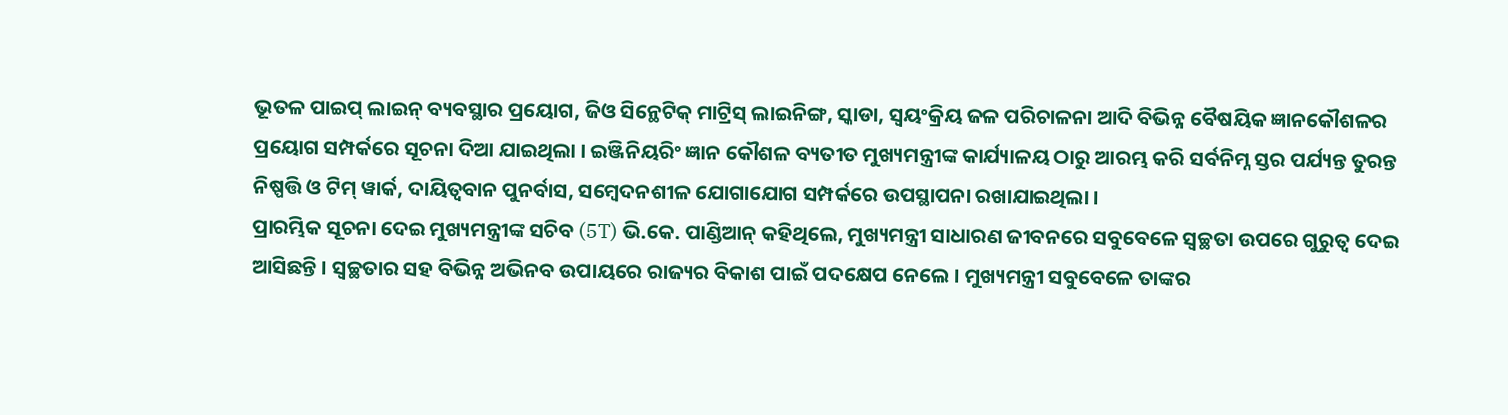ଭୂତଳ ପାଇପ୍ ଲାଇନ୍ ବ୍ୟବସ୍ଥାର ପ୍ରୟୋଗ, ଜିଓ ସିନ୍ଥେଟିକ୍ ମାଟ୍ରିସ୍ ଲାଇନିଙ୍ଗ, ସ୍କାଡା, ସ୍ୱୟଂକ୍ରିୟ ଜଳ ପରିଚାଳନା ଆଦି ବିଭିନ୍ନ ବୈଷୟିକ ଜ୍ଞାନକୌଶଳର ପ୍ରୟୋଗ ସମ୍ପର୍କରେ ସୂଚନା ଦିଆ ଯାଇଥିଲା । ଇଞ୍ଜିନିୟରିଂ ଜ୍ଞାନ କୌଶଳ ବ୍ୟତୀତ ମୁଖ୍ୟମନ୍ତ୍ରୀଙ୍କ କାର୍ଯ୍ୟାଳୟ ଠାରୁ ଆରମ୍ଭ କରି ସର୍ବନିମ୍ନ ସ୍ତର ପର୍ଯ୍ୟନ୍ତ ତୁରନ୍ତ ନିଷ୍ପତ୍ତି ଓ ଟିମ୍ ୱାର୍କ, ଦାୟିତ୍ୱବାନ ପୁନର୍ବାସ, ସମ୍ବେଦନଶୀଳ ଯୋଗାଯୋଗ ସମ୍ପର୍କରେ ଉପସ୍ଥାପନା ରଖାଯାଇଥିଲା ।
ପ୍ରାରମ୍ଭିକ ସୂଚନା ଦେଇ ମୁଖ୍ୟମନ୍ତ୍ରୀଙ୍କ ସଚିବ (5T) ଭି.କେ. ପାଣ୍ଡିଆନ୍ କହିଥିଲେ, ମୁଖ୍ୟମନ୍ତ୍ରୀ ସାଧାରଣ ଜୀବନରେ ସବୁବେଳେ ସ୍ୱଚ୍ଛତା ଉପରେ ଗୁରୁତ୍ୱ ଦେଇ ଆସିଛନ୍ତି । ସ୍ୱଚ୍ଛତାର ସହ ବିଭିନ୍ନ ଅଭିନବ ଉପାୟରେ ରାଜ୍ୟର ବିକାଶ ପାଇଁ ପଦକ୍ଷେପ ନେଲେ । ମୁଖ୍ୟମନ୍ତ୍ରୀ ସବୁବେଳେ ତାଙ୍କର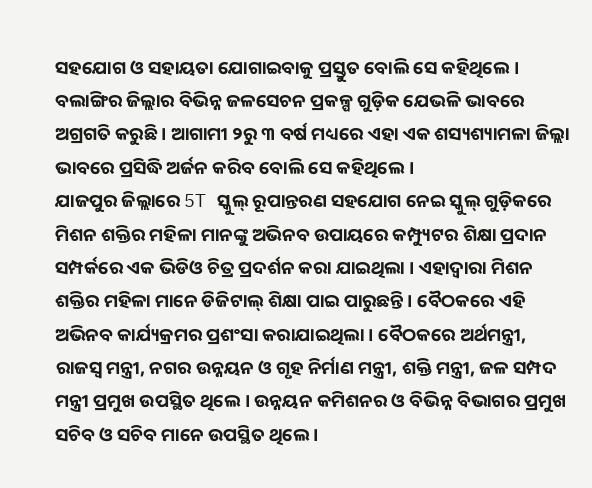ସହଯୋଗ ଓ ସହାୟତା ଯୋଗାଇବାକୁ ପ୍ରସ୍ତୁତ ବୋଲି ସେ କହିଥିଲେ । ବଲାଙ୍ଗିର ଜିଲ୍ଲାର ବିଭିନ୍ନ ଜଳସେଚନ ପ୍ରକଳ୍ପ ଗୁଡ଼ିକ ଯେଭଳି ଭାବରେ ଅଗ୍ରଗତି କରୁଛି । ଆଗାମୀ ୨ରୁ ୩ ବର୍ଷ ମଧ୍ୟରେ ଏହା ଏକ ଶସ୍ୟଶ୍ୟାମଳା ଜିଲ୍ଲା ଭାବରେ ପ୍ରସିଦ୍ଧି ଅର୍ଜନ କରିବ ବୋଲି ସେ କହିଥିଲେ ।
ଯାଜପୁର ଜିଲ୍ଲାରେ 5T ସ୍କୁଲ୍ ରୂପାନ୍ତରଣ ସହଯୋଗ ନେଇ ସ୍କୁଲ୍ ଗୁଡ଼ିକରେ ମିଶନ ଶକ୍ତିର ମହିଳା ମାନଙ୍କୁ ଅଭିନବ ଉପାୟରେ କମ୍ପ୍ୟୁଟର ଶିକ୍ଷା ପ୍ରଦାନ ସମ୍ପର୍କରେ ଏକ ଭିଡିଓ ଚିତ୍ର ପ୍ରଦର୍ଶନ କରା ଯାଇଥିଲା । ଏହାଦ୍ୱାରା ମିଶନ ଶକ୍ତିର ମହିଳା ମାନେ ଡିଜିଟାଲ୍ ଶିକ୍ଷା ପାଇ ପାରୁଛନ୍ତି । ବୈଠକରେ ଏହି ଅଭିନବ କାର୍ଯ୍ୟକ୍ରମର ପ୍ରଶଂସା କରାଯାଇଥିଲା । ବୈଠକରେ ଅର୍ଥମନ୍ତ୍ରୀ, ରାଜସ୍ୱ ମନ୍ତ୍ରୀ, ନଗର ଉନ୍ନୟନ ଓ ଗୃହ ନିର୍ମାଣ ମନ୍ତ୍ରୀ, ଶକ୍ତି ମନ୍ତ୍ରୀ, ଜଳ ସମ୍ପଦ ମନ୍ତ୍ରୀ ପ୍ରମୁଖ ଉପସ୍ଥିତ ଥିଲେ । ଉନ୍ନୟନ କମିଶନର ଓ ବିଭିନ୍ନ ବିଭାଗର ପ୍ରମୁଖ ସଚିବ ଓ ସଚିବ ମାନେ ଉପସ୍ଥିତ ଥିଲେ ।